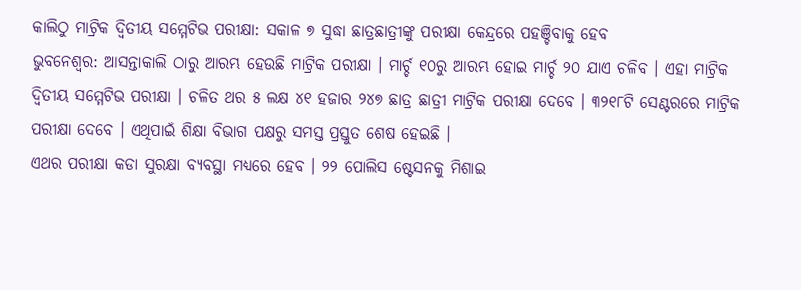କାଲିଠୁ ମାଟ୍ରିକ ଦ୍ଵିତୀୟ ସମ୍ମେଟିଭ ପରୀକ୍ଷା: ସକାଳ ୭ ସୁଦ୍ଧା ଛାତ୍ରଛାତ୍ରୀଙ୍କୁ ପରୀକ୍ଷା କେନ୍ଦ୍ରରେ ପହଞ୍ଚିବାକୁ ହେବ
ଭୁବନେଶ୍ୱର: ଆସନ୍ତାକାଲି ଠାରୁ ଆରମ୍ଭ ହେଉଛି ମାଟ୍ରିକ ପରୀକ୍ଷା । ମାର୍ଚ୍ଚ ୧୦ରୁ ଆରମ୍ଭ ହୋଇ ମାର୍ଚ୍ଚ ୨୦ ଯାଏ ଚଳିବ । ଏହା ମାଟ୍ରିକ ଦ୍ଵିତୀୟ ସମ୍ମେଟିଭ ପରୀକ୍ଷା । ଚଳିତ ଥର ୫ ଲକ୍ଷ ୪୧ ହଜାର ୨୪୭ ଛାତ୍ର ଛାତ୍ରୀ ମାଟ୍ରିକ ପରୀକ୍ଷା ଦେବେ । ୩୨୧୮ଟି ସେଣ୍ଟରରେ ମାଟ୍ରିକ ପରୀକ୍ଷା ଦେବେ । ଏଥିପାଇଁ ଶିକ୍ଷା ବିଭାଗ ପକ୍ଷରୁ ସମସ୍ତ ପ୍ରସ୍ତୁତ ଶେଷ ହେଇଛି ।
ଏଥର ପରୀକ୍ଷା କଡା ସୁରକ୍ଷା ବ୍ୟବସ୍ଥା ମଧ୍ୟରେ ହେବ । ୨୨ ପୋଲିସ ଷ୍ଟେସନକୁ ମିଶାଇ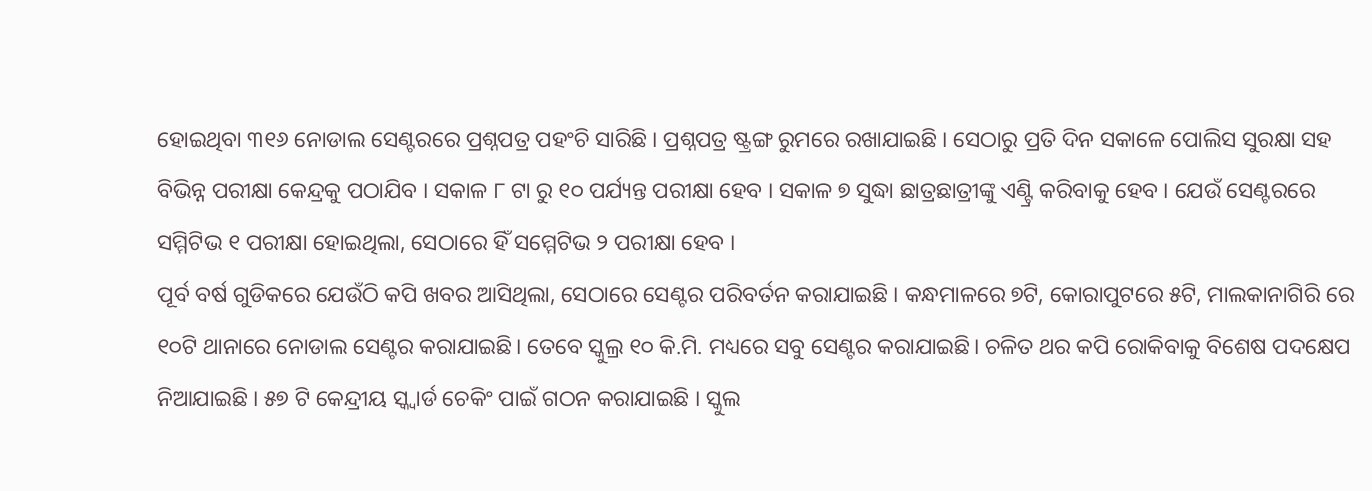ହୋଇଥିବା ୩୧୬ ନୋଡାଲ ସେଣ୍ଟରରେ ପ୍ରଶ୍ନପତ୍ର ପହଂଚି ସାରିଛି । ପ୍ରଶ୍ନପତ୍ର ଷ୍ଟ୍ରଙ୍ଗ ରୁମରେ ରଖାଯାଇଛି । ସେଠାରୁ ପ୍ରତି ଦିନ ସକାଳେ ପୋଲିସ ସୁରକ୍ଷା ସହ ବିଭିନ୍ନ ପରୀକ୍ଷା କେନ୍ଦ୍ରକୁ ପଠାଯିବ । ସକାଳ ୮ ଟା ରୁ ୧୦ ପର୍ଯ୍ୟନ୍ତ ପରୀକ୍ଷା ହେବ । ସକାଳ ୭ ସୁଦ୍ଧା ଛାତ୍ରଛାତ୍ରୀଙ୍କୁ ଏଣ୍ଟ୍ରି କରିବାକୁ ହେବ । ଯେଉଁ ସେଣ୍ଟରରେ ସମ୍ମିଟିଭ ୧ ପରୀକ୍ଷା ହୋଇଥିଲା, ସେଠାରେ ହିଁ ସମ୍ମେଟିଭ ୨ ପରୀକ୍ଷା ହେବ ।
ପୂର୍ବ ବର୍ଷ ଗୁଡିକରେ ଯେଉଁଠି କପି ଖବର ଆସିଥିଲା, ସେଠାରେ ସେଣ୍ଟର ପରିବର୍ତନ କରାଯାଇଛି । କନ୍ଧମାଳରେ ୭ଟି, କୋରାପୁଟରେ ୫ଟି, ମାଲକାନାଗିରି ରେ ୧୦ଟି ଥାନାରେ ନୋଡାଲ ସେଣ୍ଟର କରାଯାଇଛି। ତେବେ ସ୍କୁଲ୍ର ୧୦ କି.ମି. ମଧ୍ୟରେ ସବୁ ସେଣ୍ଟର କରାଯାଇଛି। ଚଳିତ ଥର କପି ରୋକିବାକୁ ବିଶେଷ ପଦକ୍ଷେପ ନିଆଯାଇଛି । ୫୭ ଟି କେନ୍ଦ୍ରୀୟ ସ୍କ୍ୱାର୍ଡ ଚେକିଂ ପାଇଁ ଗଠନ କରାଯାଇଛି । ସ୍କୁଲ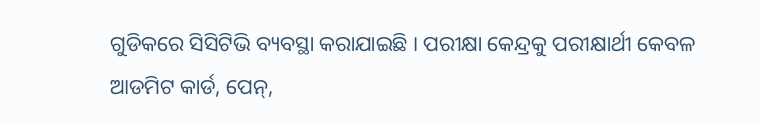ଗୁଡିକରେ ସିସିଟିଭି ବ୍ୟବସ୍ଥା କରାଯାଇଛି । ପରୀକ୍ଷା କେନ୍ଦ୍ରକୁ ପରୀକ୍ଷାର୍ଥୀ କେବଳ ଆଡମିଟ କାର୍ଡ, ପେନ୍,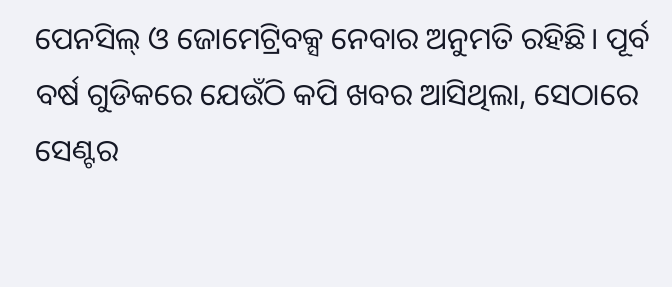ପେନସିଲ୍ ଓ ଜୋମେଟ୍ରିବକ୍ସ ନେବାର ଅନୁମତି ରହିଛି। ପୂର୍ବ ବର୍ଷ ଗୁଡିକରେ ଯେଉଁଠି କପି ଖବର ଆସିଥିଲା, ସେଠାରେ ସେଣ୍ଟର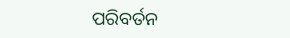ପରିବର୍ତନ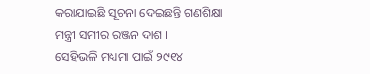କରାଯାଇଛି ସୂଚନା ଦେଇଛନ୍ତି ଗଣଶିକ୍ଷା ମନ୍ତ୍ରୀ ସମୀର ରଞ୍ଜନ ଦାଶ ।
ସେହିଭଳି ମଧ୍ୟମା ପାଇଁ ୨୯୧୪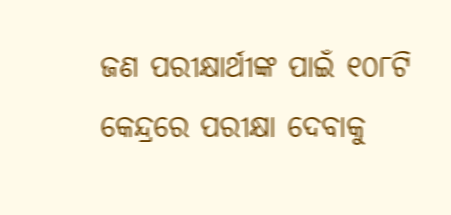ଜଣ ପରୀକ୍ଷାର୍ଥୀଙ୍କ ପାଇଁ ୧୦୮ଟି କେନ୍ଦ୍ରରେ ପରୀକ୍ଷା ଦେବାକୁ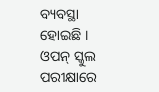ବ୍ୟବସ୍ଥା ହୋଇଛି । ଓପନ୍ ସ୍କୁଲ ପରୀକ୍ଷାରେ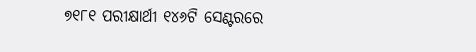୭୧୮୧ ପରୀକ୍ଷାର୍ଥୀ ୧୪୬ଟି ସେଣ୍ଟରରେ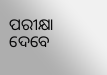ପରୀକ୍ଷା ଦେବେ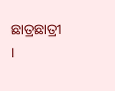ଛାତ୍ରଛାତ୍ରୀ ।